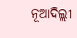ନୂଆଦିଲ୍ଲୀ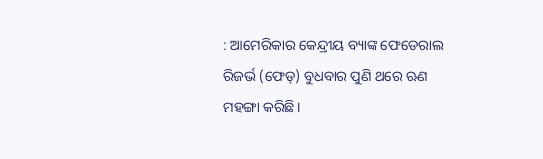: ଆମେରିକାର କେନ୍ଦ୍ରୀୟ ବ୍ୟାଙ୍କ ଫେଡେରାଲ ରିଜର୍ଭ (ଫେଡ୍) ବୁଧବାର ପୁଣି ଥରେ ଋଣ ମହଙ୍ଗା କରିଛି।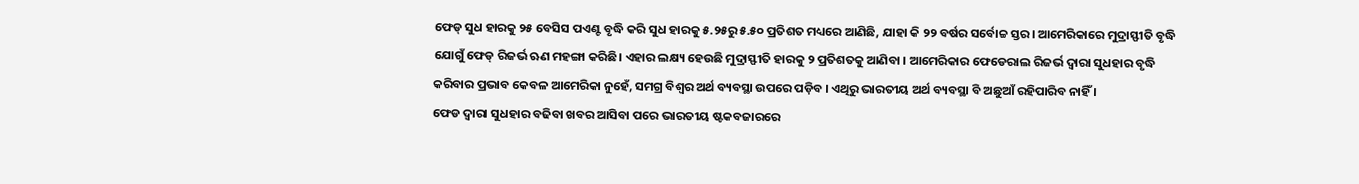ଫେଡ୍ ସୁଧ ହାରକୁ ୨୫ ବେସିସ ପଏଣ୍ଟ ବୃଦ୍ଧି କରି ସୁଧ ହାରକୁ ୫.୨୫ରୁ ୫.୫୦ ପ୍ରତିଶତ ମଧ୍ୟରେ ଆଣିଛି, ଯାହା କି ୨୨ ବର୍ଷର ସର୍ବୋଚ୍ଚ ସ୍ତର। ଆମେରିକାରେ ମୁଦ୍ରାସ୍ଫୀତି ବୃଦ୍ଧି ଯୋଗୁଁ ଫେଡ୍ ରିଜର୍ଭ ଋଣ ମହଙ୍ଗା କରିଛି। ଏହାର ଲକ୍ଷ୍ୟ ହେଉଛି ମୁଦ୍ରାସ୍ଫୀତି ହାରକୁ ୨ ପ୍ରତିଶତକୁ ଆଣିବା । ଆମେରିକାର ଫେଡେରାଲ ରିଜର୍ଭ ଦ୍ବାରା ସୁଧହାର ବୃଦ୍ଧି କରିବାର ପ୍ରଭାବ କେବଳ ଆମେରିକା ନୁହେଁ, ସମଗ୍ର ବିଶ୍ବର ଅର୍ଥ ବ୍ୟବସ୍ଥା ଉପରେ ପଡ଼ିବ । ଏଥିରୁ ଭାରତୀୟ ଅର୍ଥ ବ୍ୟବସ୍ଥା ବି ଅଛୁଆଁ ରହିପାରିବ ନାହିଁ ।
ଫେଡ ଦ୍ବାରା ସୁଧହାର ବଢିବା ଖବର ଆସିବା ପରେ ଭାରତୀୟ ଷ୍ଟକବଜାରରେ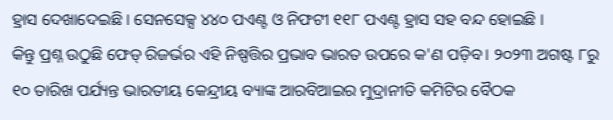ହ୍ରାସ ଦେଖାଦେଇଛି । ସେନସେକ୍ସ ୪୪୦ ପଏଣ୍ଟ ଓ ନିଫଟୀ ୧୧୮ ପଏଣ୍ଟ ହ୍ରାସ ସହ ବନ୍ଦ ହୋଇଛି ।
କିନ୍ତୁ ପ୍ରଶ୍ନ ଉଠୁଛି ଫେଡ୍ ରିଜର୍ଭର ଏହି ନିଷ୍ପତ୍ତିର ପ୍ରଭାବ ଭାରତ ଉପରେ କ'ଣ ପଡ଼ିବ। ୨୦୨୩ ଅଗଷ୍ଟ ୮ରୁ ୧୦ ତାରିଖ ପର୍ଯ୍ୟନ୍ତ ଭାରତୀୟ କେନ୍ଦ୍ରୀୟ ବ୍ୟାଙ୍କ ଆରବିଆଇର ମୁଦ୍ରାନୀତି କମିଟିର ବୈଠକ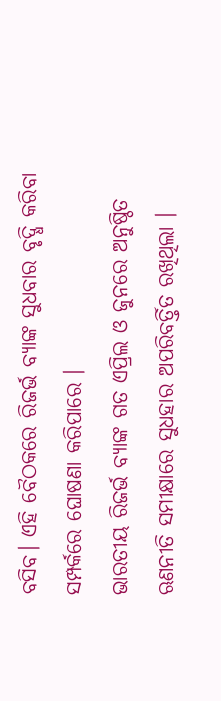ବସିବ। ଏହି ବୈଠକରେ ରିଜର୍ଭ ବ୍ୟାଙ୍କ ସୁଧବାର ବୃଦ୍ଧି କରିବା ସମ୍ପର୍କରେ ଘୋଷଣା କରିପାରେ ।
ଭାରତୀୟ ରିଜର୍ଭ ବ୍ୟାଙ୍କ ଗତ ଏପ୍ରିଲ ଓ ଜୁନରେ ଅନୁଷ୍ଠିତ ଋଣନୀତି ସମୀକ୍ଷାରେ ସୁଧହାର ଅପରିବର୍ତ୍ତିତ ରଖିଥିଲା ।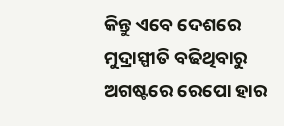କିନ୍ତୁ ଏବେ ଦେଶରେ ମୁଦ୍ରାସ୍ପୀତି ବଢିଥିବାରୁ ଅଗଷ୍ଟରେ ରେପୋ ହାର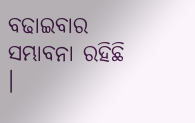ବଢାଇବାର ସମ୍ଭାବନା ରହିଛି ।